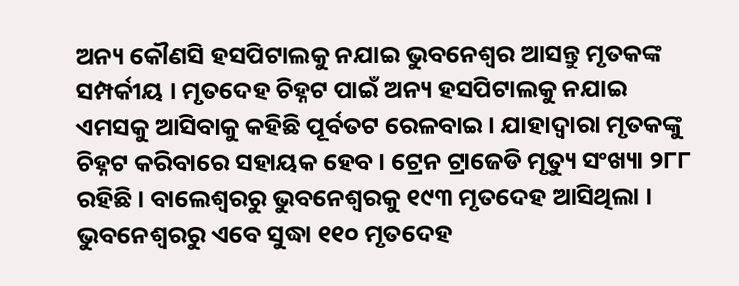ଅନ୍ୟ କୌଣସି ହସପିଟାଲକୁ ନଯାଇ ଭୁବନେଶ୍ବର ଆସନ୍ତୁ ମୃତକଙ୍କ ସମ୍ପର୍କୀୟ । ମୃତଦେହ ଚିହ୍ନଟ ପାଇଁ ଅନ୍ୟ ହସପିଟାଲକୁ ନଯାଇ ଏମସକୁ ଆସିବାକୁ କହିଛି ପୂର୍ବତଟ ରେଳବାଇ । ଯାହାଦ୍ବାରା ମୃତକଙ୍କୁ ଚିହ୍ନଟ କରିବାରେ ସହାୟକ ହେବ । ଟ୍ରେନ ଟ୍ରାଜେଡି ମୃତ୍ୟୁ ସଂଖ୍ୟା ୨୮୮ ରହିଛି । ବାଲେଶ୍ୱରରୁ ଭୁବନେଶ୍ୱରକୁ ୧୯୩ ମୃତଦେହ ଆସିଥିଲା । ଭୁବନେଶ୍ବରରୁ ଏବେ ସୁଦ୍ଧା ୧୧୦ ମୃତଦେହ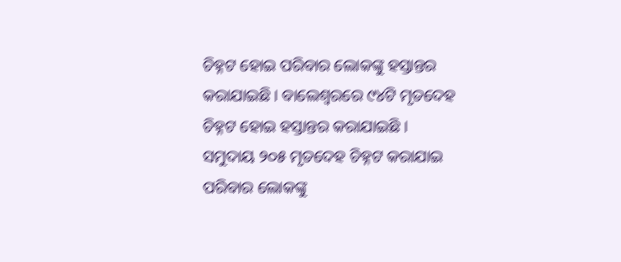ଚିହ୍ନଟ ହୋଇ ପରିବାର ଲୋକଙ୍କୁ ହସ୍ତାନ୍ତର କରାଯାଇଛି । ବାଲେଶ୍ୱରରେ ୯୪ଟି ମୃତଦେହ ଚିହ୍ନଟ ହୋଇ ହସ୍ତାନ୍ତର କରାଯାଇଛି । ସମୁଦାୟ ୨୦୫ ମୃତଦେହ ଚିହ୍ନଟ କରାଯାଇ ପରିବାର ଲୋକଙ୍କୁ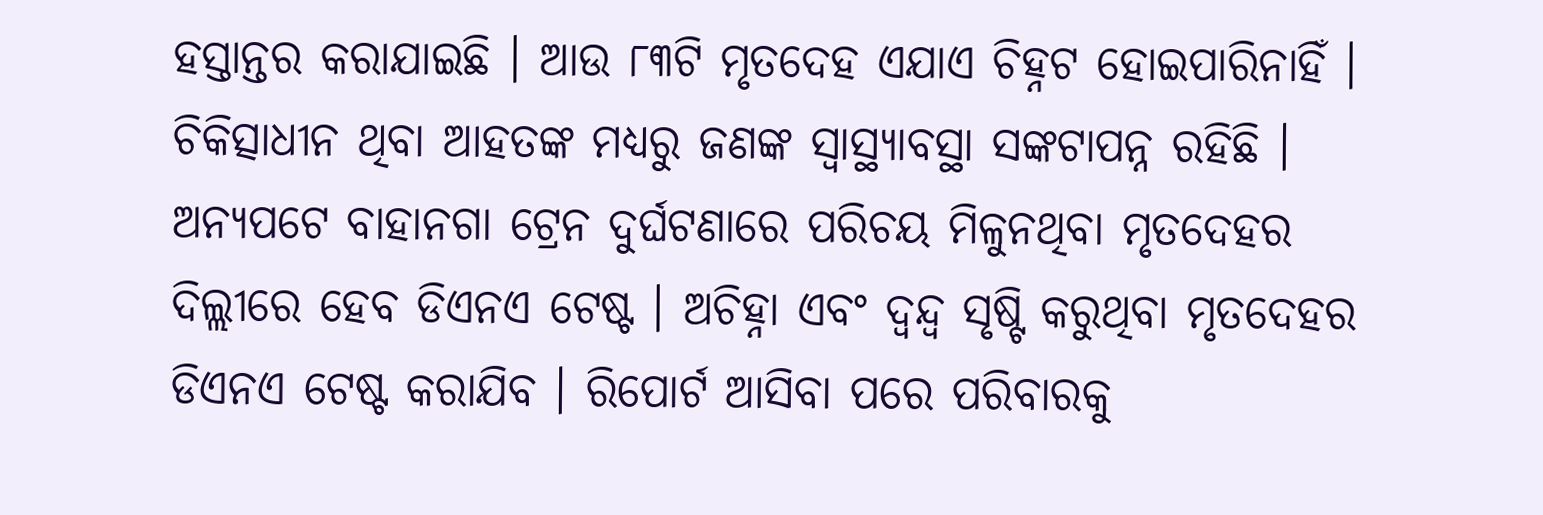ହସ୍ତାନ୍ତର କରାଯାଇଛି । ଆଉ ୮୩ଟି ମୃତଦେହ ଏଯାଏ ଚିହ୍ନଟ ହୋଇପାରିନାହିଁ । ଚିକିତ୍ସାଧୀନ ଥିବା ଆହତଙ୍କ ମଧ୍ୟରୁ ଜଣଙ୍କ ସ୍ବାସ୍ଥ୍ୟାବସ୍ଥା ସଙ୍କଟାପନ୍ନ ରହିଛି । ଅନ୍ୟପଟେ ବାହାନଗା ଟ୍ରେନ ଦୁର୍ଘଟଣାରେ ପରିଚୟ ମିଳୁନଥିବା ମୃତଦେହର ଦିଲ୍ଲୀରେ ହେବ ଡିଏନଏ ଟେଷ୍ଟ । ଅଚିହ୍ନା ଏବଂ ଦ୍ବନ୍ଦ୍ବ ସୃଷ୍ଟି କରୁଥିବା ମୃତଦେହର ଡିଏନଏ ଟେଷ୍ଟ କରାଯିବ । ରିପୋର୍ଟ ଆସିବା ପରେ ପରିବାରକୁ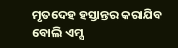ମୃତଦେହ ହସ୍ତାନ୍ତର କରାଯିବ ବୋଲି ଏମ୍ସ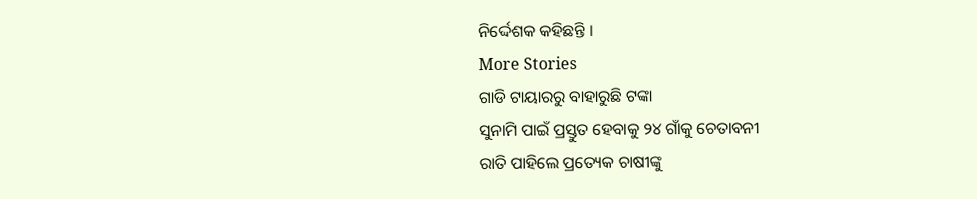ନିର୍ଦ୍ଦେଶକ କହିଛନ୍ତି ।
More Stories
ଗାଡି ଟାୟାରରୁ ବାହାରୁଛି ଟଙ୍କା
ସୁନାମି ପାଇଁ ପ୍ରସ୍ତୁତ ହେବାକୁ ୨୪ ଗାଁକୁ ଚେତାବନୀ
ରାତି ପାହିଲେ ପ୍ରତ୍ୟେକ ଚାଷୀଙ୍କୁ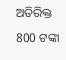ଅତିରିକ୍ତ 800 ଟଙ୍କା